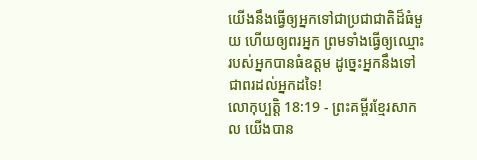យើងនឹងធ្វើឲ្យអ្នកទៅជាប្រជាជាតិដ៏ធំមួយ ហើយឲ្យពរអ្នក ព្រមទាំងធ្វើឲ្យឈ្មោះរបស់អ្នកបានធំឧត្ដម ដូច្នេះអ្នកនឹងទៅជាពរដល់អ្នកដទៃ!
លោកុប្បត្តិ 18:19 - ព្រះគម្ពីរខ្មែរសាកល យើងបាន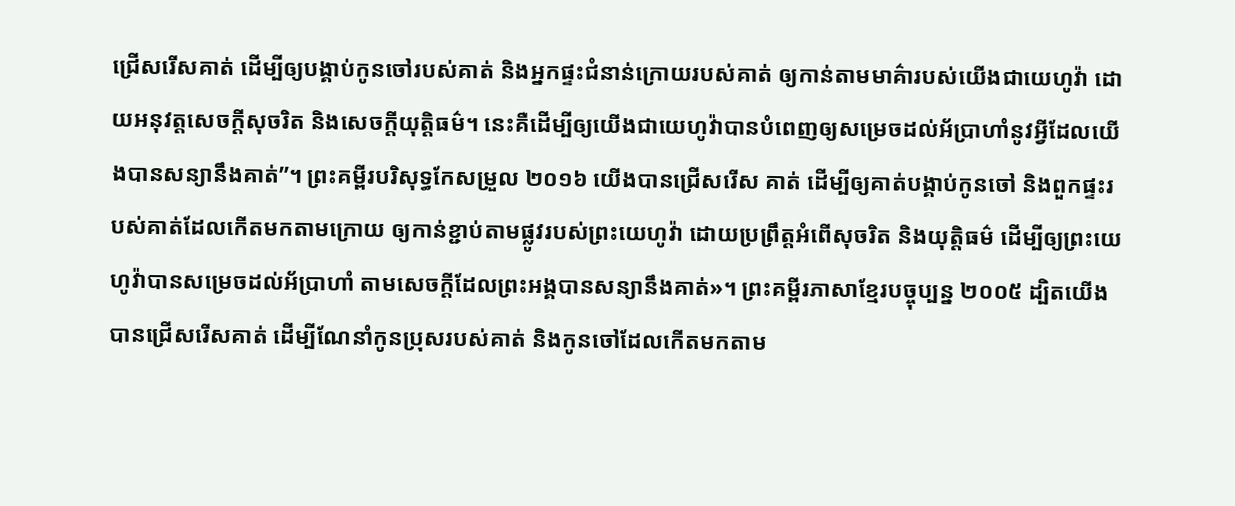ជ្រើសរើសគាត់ ដើម្បីឲ្យបង្គាប់កូនចៅរបស់គាត់ និងអ្នកផ្ទះជំនាន់ក្រោយរបស់គាត់ ឲ្យកាន់តាមមាគ៌ារបស់យើងជាយេហូវ៉ា ដោយអនុវត្តសេចក្ដីសុចរិត និងសេចក្ដីយុត្តិធម៌។ នេះគឺដើម្បីឲ្យយើងជាយេហូវ៉ាបានបំពេញឲ្យសម្រេចដល់អ័ប្រាហាំនូវអ្វីដែលយើងបានសន្យានឹងគាត់”។ ព្រះគម្ពីរបរិសុទ្ធកែសម្រួល ២០១៦ យើងបានជ្រើសរើស គាត់ ដើម្បីឲ្យគាត់បង្គាប់កូនចៅ និងពួកផ្ទះរបស់គាត់ដែលកើតមកតាមក្រោយ ឲ្យកាន់ខ្ជាប់តាមផ្លូវរបស់ព្រះយេហូវ៉ា ដោយប្រព្រឹត្តអំពើសុចរិត និងយុត្តិធម៌ ដើម្បីឲ្យព្រះយេហូវ៉ាបានសម្រេចដល់អ័ប្រាហាំ តាមសេចក្ដីដែលព្រះអង្គបានសន្យានឹងគាត់»។ ព្រះគម្ពីរភាសាខ្មែរបច្ចុប្បន្ន ២០០៥ ដ្បិតយើងបានជ្រើសរើសគាត់ ដើម្បីណែនាំកូនប្រុសរបស់គាត់ និងកូនចៅដែលកើតមកតាម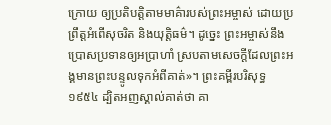ក្រោយ ឲ្យប្រតិបត្តិតាមមាគ៌ារបស់ព្រះអម្ចាស់ ដោយប្រព្រឹត្តអំពើសុចរិត និងយុត្តិធម៌។ ដូច្នេះ ព្រះអម្ចាស់នឹងប្រោសប្រទានឲ្យអប្រាហាំ ស្របតាមសេចក្ដីដែលព្រះអង្គមានព្រះបន្ទូលទុកអំពីគាត់»។ ព្រះគម្ពីរបរិសុទ្ធ ១៩៥៤ ដ្បិតអញស្គាល់គាត់ថា គា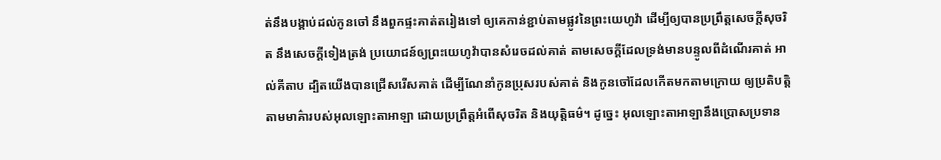ត់នឹងបង្គាប់ដល់កូនចៅ នឹងពួកផ្ទះគាត់តរៀងទៅ ឲ្យគេកាន់ខ្ជាប់តាមផ្លូវនៃព្រះយេហូវ៉ា ដើម្បីឲ្យបានប្រព្រឹត្តសេចក្ដីសុចរិត នឹងសេចក្ដីទៀងត្រង់ ប្រយោជន៍ឲ្យព្រះយេហូវ៉ាបានសំរេចដល់គាត់ តាមសេចក្ដីដែលទ្រង់មានបន្ទូលពីដំណើរគាត់ អាល់គីតាប ដ្បិតយើងបានជ្រើសរើសគាត់ ដើម្បីណែនាំកូនប្រុសរបស់គាត់ និងកូនចៅដែលកើតមកតាមក្រោយ ឲ្យប្រតិបត្តិតាមមាគ៌ារបស់អុលឡោះតាអាឡា ដោយប្រព្រឹត្តអំពើសុចរិត និងយុត្តិធម៌។ ដូច្នេះ អុលឡោះតាអាឡានឹងប្រោសប្រទាន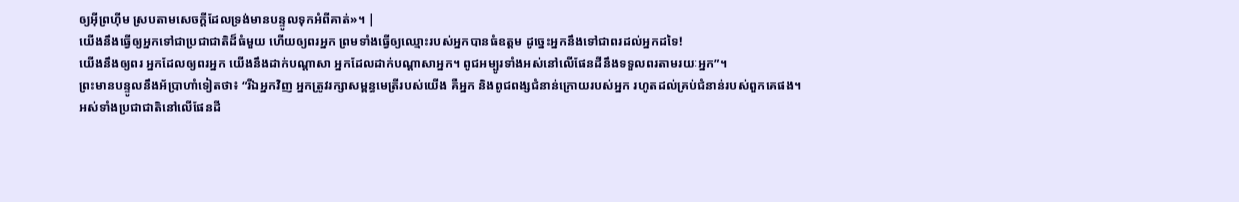ឲ្យអ៊ីព្រហ៊ីម ស្របតាមសេចក្តីដែលទ្រង់មានបន្ទូលទុកអំពីគាត់»។ |
យើងនឹងធ្វើឲ្យអ្នកទៅជាប្រជាជាតិដ៏ធំមួយ ហើយឲ្យពរអ្នក ព្រមទាំងធ្វើឲ្យឈ្មោះរបស់អ្នកបានធំឧត្ដម ដូច្នេះអ្នកនឹងទៅជាពរដល់អ្នកដទៃ!
យើងនឹងឲ្យពរ អ្នកដែលឲ្យពរអ្នក យើងនឹងដាក់បណ្ដាសា អ្នកដែលដាក់បណ្ដាសាអ្នក។ ពូជអម្បូរទាំងអស់នៅលើផែនដីនឹងទទួលពរតាមរយៈអ្នក”។
ព្រះមានបន្ទូលនឹងអ័ប្រាហាំទៀតថា៖ “រីឯអ្នកវិញ អ្នកត្រូវរក្សាសម្ពន្ធមេត្រីរបស់យើង គឺអ្នក និងពូជពង្សជំនាន់ក្រោយរបស់អ្នក រហូតដល់គ្រប់ជំនាន់របស់ពួកគេផង។
អស់ទាំងប្រជាជាតិនៅលើផែនដី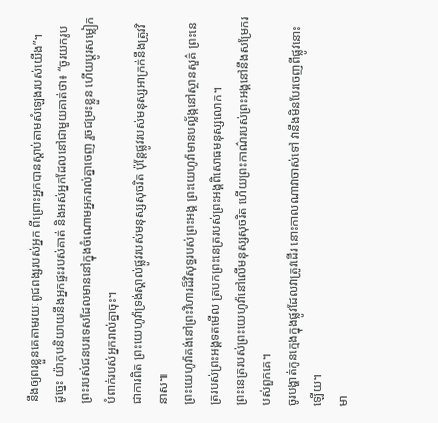នឹងឲ្យពរខ្លួនគេតាមរយៈពូជពង្សរបស់អ្នក ពីព្រោះអ្នកបានស្ដាប់តាមសំឡេងរបស់យើង”។
ដូច្នេះ យ៉ាកុបនិយាយនឹងអ្នកផ្ទះរបស់គាត់ និងអស់អ្នកដែលនៅជាមួយគាត់ថា៖ “ចូរយករូបព្រះរបស់ជនបរទេសដែលមាននៅក្នុងចំណោមអ្នករាល់គ្នាចេញ រួចជម្រះខ្លួន ហើយប្ដូរសម្លៀកបំពាក់របស់អ្នករាល់គ្នាចុះ។
ជាការពិត ព្រះយេហូវ៉ាទ្រង់ស្គាល់ផ្លូវរបស់មនុស្សសុចរិត ប៉ុន្តែផ្លូវរបស់មនុស្សអាក្រក់នឹងត្រូវវិនាស៕
ព្រះយេហូវ៉ាគង់នៅព្រះវិហារដ៏វិសុទ្ធរបស់ព្រះអង្គ ព្រះយេហូវ៉ាមានបល្ល័ង្កនៅស្ថានសួគ៌ ព្រះនេត្ររបស់ព្រះអង្គទតមើល ត្របកព្រះនេត្ររបស់ព្រះអង្គពិសោធមនុស្សលោក។
ព្រះនេត្ររបស់ព្រះយេហូវ៉ានៅលើមនុស្សសុចរិត ហើយព្រះកាណ៌របស់ព្រះអង្គនៅនឹងសម្រែករបស់ពួកគេ។
ចូរបង្ហាត់កូនក្មេងក្នុងផ្លូវដែលវាត្រូវដើរ នោះកាលណាវាចាស់ទៅ វានឹងមិនបែរចេញពីផ្លូវនោះឡើយ។
មា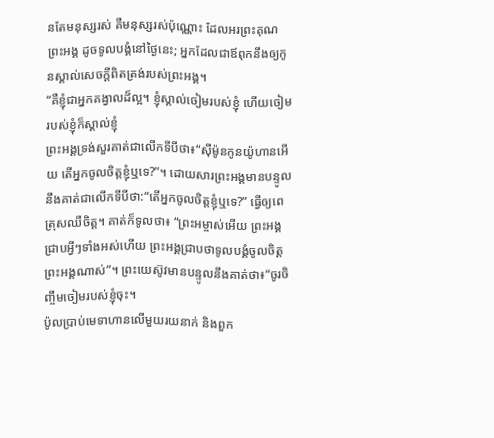នតែមនុស្សរស់ គឺមនុស្សរស់ប៉ុណ្ណោះ ដែលអរព្រះគុណព្រះអង្គ ដូចទូលបង្គំនៅថ្ងៃនេះ; អ្នកដែលជាឪពុកនឹងឲ្យកូនស្គាល់សេចក្ដីពិតត្រង់របស់ព្រះអង្គ។
“គឺខ្ញុំជាអ្នកគង្វាលដ៏ល្អ។ ខ្ញុំស្គាល់ចៀមរបស់ខ្ញុំ ហើយចៀមរបស់ខ្ញុំក៏ស្គាល់ខ្ញុំ
ព្រះអង្គទ្រង់សួរគាត់ជាលើកទីបីថា៖“ស៊ីម៉ូនកូនយ៉ូហានអើយ តើអ្នកចូលចិត្តខ្ញុំឬទេ?”។ ដោយសារព្រះអង្គមានបន្ទូលនឹងគាត់ជាលើកទីបីថា:“តើអ្នកចូលចិត្តខ្ញុំឬទេ?” ធ្វើឲ្យពេត្រុសឈឺចិត្ត។ គាត់ក៏ទូលថា៖ “ព្រះអម្ចាស់អើយ ព្រះអង្គជ្រាបអ្វីៗទាំងអស់ហើយ ព្រះអង្គជ្រាបថាទូលបង្គំចូលចិត្តព្រះអង្គណាស់”។ ព្រះយេស៊ូវមានបន្ទូលនឹងគាត់ថា៖“ចូរចិញ្ចឹមចៀមរបស់ខ្ញុំចុះ។
ប៉ូលប្រាប់មេទាហានលើមួយរយនាក់ និងពួក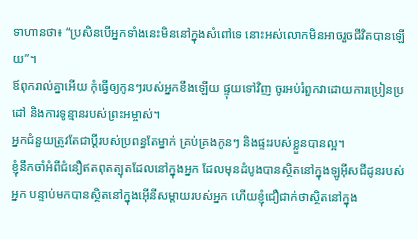ទាហានថា៖ “ប្រសិនបើអ្នកទាំងនេះមិននៅក្នុងសំពៅទេ នោះអស់លោកមិនអាចរួចជីវិតបានឡើយ”។
ឪពុករាល់គ្នាអើយ កុំធ្វើឲ្យកូនៗរបស់អ្នកខឹងឡើយ ផ្ទុយទៅវិញ ចូរអប់រំពួកវាដោយការប្រៀនប្រដៅ និងការទូន្មានរបស់ព្រះអម្ចាស់។
អ្នកជំនួយត្រូវតែជាប្ដីរបស់ប្រពន្ធតែម្នាក់ គ្រប់គ្រងកូនៗ និងផ្ទះរបស់ខ្លួនបានល្អ។
ខ្ញុំនឹកចាំអំពីជំនឿឥតពុតត្បុតដែលនៅក្នុងអ្នក ដែលមុនដំបូងបានស្ថិតនៅក្នុងឡូអ៊ីសជីដូនរបស់អ្នក បន្ទាប់មកបានស្ថិតនៅក្នុងអ៊ើនីសម្ដាយរបស់អ្នក ហើយខ្ញុំជឿជាក់ថាស្ថិតនៅក្នុង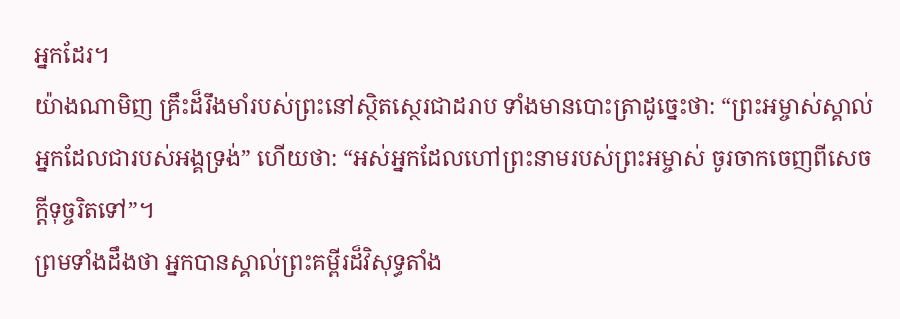អ្នកដែរ។
យ៉ាងណាមិញ គ្រឹះដ៏រឹងមាំរបស់ព្រះនៅស្ថិតស្ថេរជាដរាប ទាំងមានបោះត្រាដូច្នេះថា: “ព្រះអម្ចាស់ស្គាល់អ្នកដែលជារបស់អង្គទ្រង់” ហើយថា: “អស់អ្នកដែលហៅព្រះនាមរបស់ព្រះអម្ចាស់ ចូរចាកចេញពីសេចក្ដីទុច្ចរិតទៅ”។
ព្រមទាំងដឹងថា អ្នកបានស្គាល់ព្រះគម្ពីរដ៏វិសុទ្ធតាំង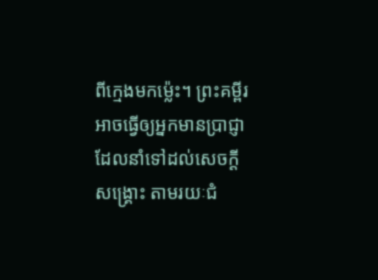ពីក្មេងមកម្ល៉េះ។ ព្រះគម្ពីរអាចធ្វើឲ្យអ្នកមានប្រាជ្ញា ដែលនាំទៅដល់សេចក្ដីសង្គ្រោះ តាមរយៈជំ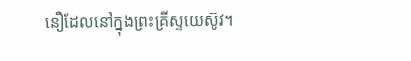នឿដែលនៅក្នុងព្រះគ្រីស្ទយេស៊ូវ។